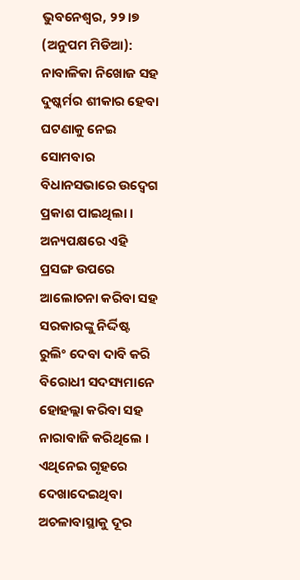ଭୁବନେଶ୍ୱର, ୨୨ ।୭ (ଅନୁପମ ମିଡିଆ): ନାବାଳିକା ନିଖୋଜ ସହ ଦୁଷ୍କର୍ମର ଶୀକାର ହେବା ଘଟଣାକୁ ନେଇ ସୋମବାର ବିଧାନସଭାରେ ଉଦ୍ବେଗ ପ୍ରକାଶ ପାଇଥିଲା । ଅନ୍ୟପକ୍ଷରେ ଏହି ପ୍ରସଙ୍ଗ ଉପରେ ଆଲୋଚନା କରିବା ସହ ସରକାରଙ୍କୁ ନିର୍ଦ୍ଦିଷ୍ଟ ରୁଲିଂ ଦେବା ଦାବି କରି ବିରୋଧୀ ସଦସ୍ୟମାନେ ହୋହଲ୍ଲା କରିବା ସହ ନାରାବାଜି କରିଥିଲେ । ଏଥିନେଇ ଗୃହରେ ଦେଖାଦେଇଥିବା ଅଚଳାବାସ୍ଥାକୁ ଦୂର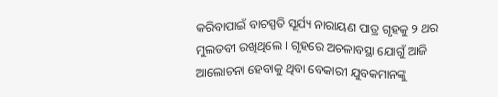କରିବାପାଇଁ ବାଚସ୍ପତି ସୂର୍ଯ୍ୟ ନାରାୟଣ ପାତ୍ର ଗୃହକୁ ୨ ଥର ମୁଲତବୀ ରଖିଥିଲେ । ଗୃହରେ ଅଚଳାବସ୍ଥା ଯୋଗୁଁ ଆଜି ଆଲୋଚନା ହେବାକୁ ଥିବା ବେକାରୀ ଯୁବକମାନଙ୍କୁ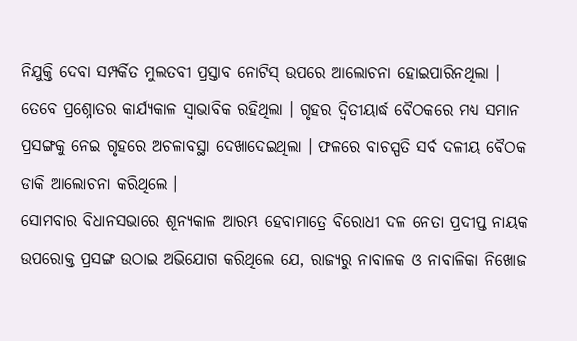ନିଯୁକ୍ତି ଦେବା ସମ୍ପର୍କିତ ମୁଲତବୀ ପ୍ରସ୍ତାବ ନୋଟିସ୍ ଉପରେ ଆଲୋଚନା ହୋଇପାରିନଥିଲା ।
ତେବେ ପ୍ରଶ୍ନୋତର କାର୍ଯ୍ୟକାଳ ସ୍ୱାଭାବିକ ରହିଥିଲା । ଗୃହର ଦ୍ୱିତୀୟାର୍ଦ୍ଧ ବୈଠକରେ ମଧ୍ୟ ସମାନ ପ୍ରସଙ୍ଗକୁ ନେଇ ଗୃହରେ ଅଚଳାବସ୍ଥା ଦେଖାଦେଇଥିଲା । ଫଳରେ ବାଚସ୍ପତି ସର୍ବ ଦଳୀୟ ବୈଠକ ଡାକି ଆଲୋଚନା କରିଥିଲେ ।
ସୋମବାର ବିଧାନସଭାରେ ଶୂନ୍ୟକାଳ ଆରମ୍ଭ ହେବାମାତ୍ରେ ବିରୋଧୀ ଦଳ ନେତା ପ୍ରଦୀପ୍ତ ନାୟକ ଉପରୋକ୍ତ ପ୍ରସଙ୍ଗ ଉଠାଇ ଅଭିଯୋଗ କରିଥିଲେ ଯେ, ରାଜ୍ୟରୁ ନାବାଳକ ଓ ନାବାଳିକା ନିଖୋଜ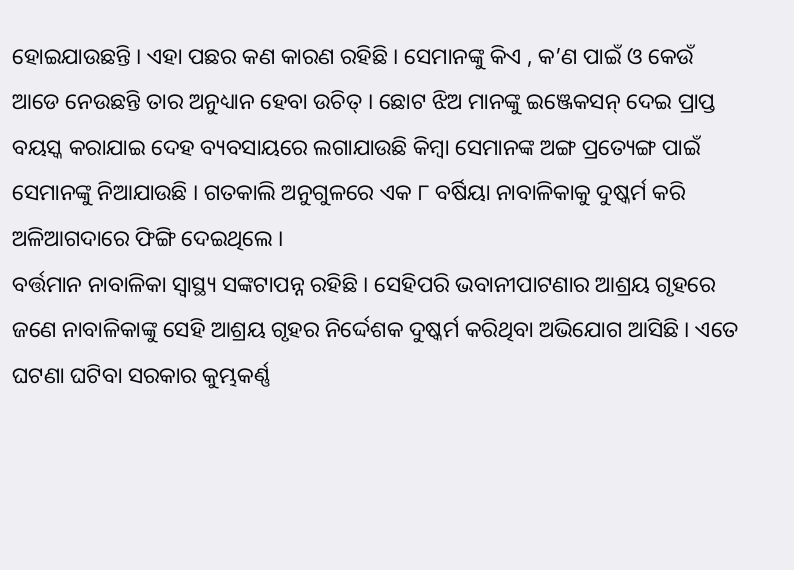ହୋଇଯାଉଛନ୍ତି । ଏହା ପଛର କଣ କାରଣ ରହିଛି । ସେମାନଙ୍କୁ କିଏ , କ’ଣ ପାଇଁ ଓ କେଉଁ ଆଡେ ନେଉଛନ୍ତି ତାର ଅନୁଧ୍ୟାନ ହେବା ଉଚିତ୍ । ଛୋଟ ଝିଅ ମାନଙ୍କୁ ଇଞ୍ଜେକସନ୍ ଦେଇ ପ୍ରାପ୍ତ ବୟସ୍କ କରାଯାଇ ଦେହ ବ୍ୟବସାୟରେ ଲଗାଯାଉଛି କିମ୍ବା ସେମାନଙ୍କ ଅଙ୍ଗ ପ୍ରତ୍ୟେଙ୍ଗ ପାଇଁ ସେମାନଙ୍କୁ ନିଆଯାଉଛି । ଗତକାଲି ଅନୁଗୁଳରେ ଏକ ୮ ବର୍ଷିୟା ନାବାଳିକାକୁ ଦୁଷ୍କର୍ମ କରି ଅଳିଆଗଦାରେ ଫିଙ୍ଗି ଦେଇଥିଲେ ।
ବର୍ତ୍ତମାନ ନାବାଳିକା ସ୍ୱାସ୍ଥ୍ୟ ସଙ୍କଟାପନ୍ନ ରହିଛି । ସେହିପରି ଭବାନୀପାଟଣାର ଆଶ୍ରୟ ଗୃହରେ ଜଣେ ନାବାଳିକାଙ୍କୁ ସେହି ଆଶ୍ରୟ ଗୃହର ନିର୍ଦ୍ଦେଶକ ଦୁଷ୍କର୍ମ କରିଥିବା ଅଭିଯୋଗ ଆସିଛି । ଏତେ ଘଟଣା ଘଟିବା ସରକାର କୁମ୍ଭକର୍ଣ୍ଣ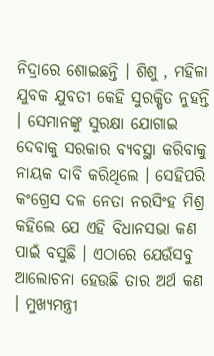ନିଦ୍ରାରେ ଶୋଇଛନ୍ତି । ଶିଶୁ , ମହିଳା ଯୁବକ ଯୁବତୀ କେହି ସୁରକ୍ଷିତ ନୁହନ୍ତି । ସେମାନଙ୍କୁ ସୁରକ୍ଷା ଯୋଗାଇ ଦେବାକୁ ସରକାର ବ୍ୟବସ୍ଥା କରିବାକୁ ନାୟକ ଦାବି କରିଥିଲେ । ସେହିପରି କଂଗ୍ରେସ ଦଳ ନେତା ନରସିଂହ ମିଶ୍ର କହିଲେ ଯେ ଏହି ବିଧାନସଭା କଣ ପାଇଁ ବସୁଛି । ଏଠାରେ ଯେଉଁସବୁ ଆଲୋଚନା ହେଉଛି ତାର ଅର୍ଥ କଣ । ମୁଖ୍ୟମନ୍ତ୍ରୀ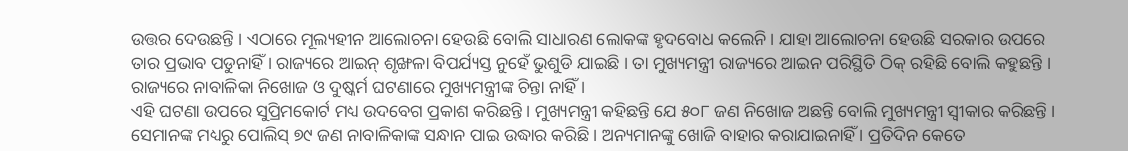ଉତ୍ତର ଦେଉଛନ୍ତି । ଏଠାରେ ମୂଲ୍ୟହୀନ ଆଲୋଚନା ହେଉଛି ବୋଲି ସାଧାରଣ ଲୋକଙ୍କ ହୃଦବୋଧ କଲେନି । ଯାହା ଆଲୋଚନା ହେଉଛି ସରକାର ଉପରେ ତାର ପ୍ରଭାବ ପଡୁନାହିଁ । ରାଜ୍ୟରେ ଆଇନ୍ ଶୃଙ୍ଖଳା ବିପର୍ଯ୍ୟସ୍ତ ନୁହେଁ ଭୁଶୁଡି ଯାଇଛି । ତା ମୁଖ୍ୟମନ୍ତ୍ରୀ ରାଜ୍ୟରେ ଆଇନ ପରିସ୍ଥିତି ଠିକ୍ ରହିଛି ବୋଲି କହୁଛନ୍ତି । ରାଜ୍ୟରେ ନାବାଳିକା ନିଖୋଜ ଓ ଦୁଷ୍କର୍ମ ଘଟଣାରେ ମୁଖ୍ୟମନ୍ତ୍ରୀଙ୍କ ଚିନ୍ତା ନାହିଁ ।
ଏହି ଘଟଣା ଉପରେ ସୁପ୍ରିମକୋର୍ଟ ମଧ୍ୟ ଉଦବେଗ ପ୍ରକାଶ କରିଛନ୍ତି । ମୁଖ୍ୟମନ୍ତ୍ରୀ କହିଛନ୍ତି ଯେ ୫୦୮ ଜଣ ନିଖୋଜ ଅଛନ୍ତି ବୋଲି ମୁଖ୍ୟମନ୍ତ୍ରୀ ସ୍ୱୀକାର କରିଛନ୍ତି । ସେମାନଙ୍କ ମଧ୍ୟରୁ ପୋଲିସ୍ ୭୯ ଜଣ ନାବାଳିକାଙ୍କ ସନ୍ଧାନ ପାଇ ଉଦ୍ଧାର କରିଛି । ଅନ୍ୟମାନଙ୍କୁ ଖୋଜି ବାହାର କରାଯାଇନାହିଁ । ପ୍ରତିଦିନ କେତେ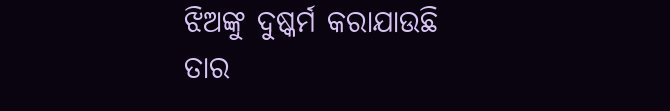ଝିଅଙ୍କୁ ଦୁଷ୍କର୍ମ କରାଯାଉଛି ତାର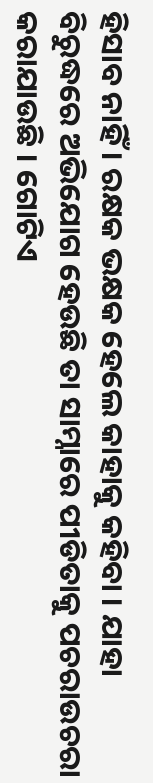ହିସାବ ନାହିଁ । ରକ୍ଷକ ଭକ୍ଷକ ହେଲେ କାହାକୁ କହିବା । ଯାହା ବିରୁଦ୍ଧରେ ଅଭିଯୋଗ ହେଉଛି ତା ସାମ୍ନାରେ ପୀଡିତାକୁ ପଚରାଉଚରା କରାଯାଉଛି । ଗୋଟିଏ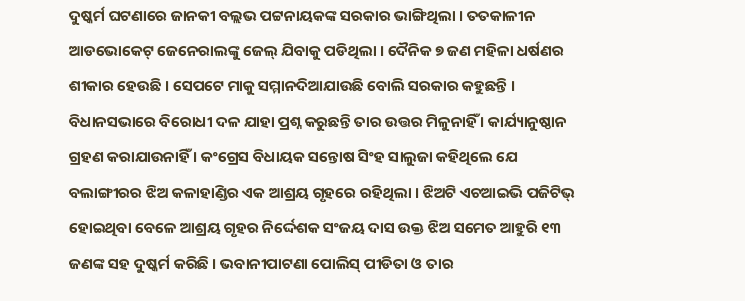ଦୁଷ୍କର୍ମ ଘଟଣାରେ ଜାନକୀ ବଲ୍ଲଭ ପଟ୍ଟନାୟକଙ୍କ ସରକାର ଭାଙ୍ଗିଥିଲା । ତତକାଳୀନ ଆଡଭୋକେଟ୍ ଜେନେରାଲଙ୍କୁ ଜେଲ୍ ଯିବାକୁ ପଡିଥିଲା । ଦୈନିକ ୭ ଜଣ ମହିଳା ଧର୍ଷଣର ଶୀକାର ହେଉଛି । ସେପଟେ ମାକୁ ସମ୍ମାନଦିଆଯାଉଛି ବୋଲି ସରକାର କହୁଛନ୍ତି ।
ବିଧାନସଭାରେ ବିରୋଧୀ ଦଳ ଯାହା ପ୍ରଶ୍ନ କରୁଛନ୍ତି ତାର ଉତ୍ତର ମିଳୁନାହିଁ । କାର୍ଯ୍ୟାନୁଷ୍ଠାନ ଗ୍ରହଣ କରାଯାଉନାହିଁ । କଂଗ୍ରେସ ବିଧାୟକ ସନ୍ତୋଷ ସିଂହ ସାଲୁଜା କହିଥିଲେ ଯେ ବଲାଙ୍ଗୀରର ଝିଅ କଳାହାଣ୍ଡିର ଏକ ଆଶ୍ରୟ ଗୃହରେ ରହିଥିଲା । ଝିଅଟି ଏଚଆଇଭି ପଜିଟିଭ୍ ହୋଇଥିବା ବେଳେ ଆଶ୍ରୟ ଗୃହର ନିର୍ଦ୍ଦେଶକ ସଂଜୟ ଦାସ ଉକ୍ତ ଝିଅ ସମେତ ଆହୁରି ୧୩ ଜଣଙ୍କ ସହ ଦୁଷ୍କର୍ମ କରିଛି । ଭବାନୀପାଟଣା ପୋଲିସ୍ ପୀଡିତା ଓ ତାର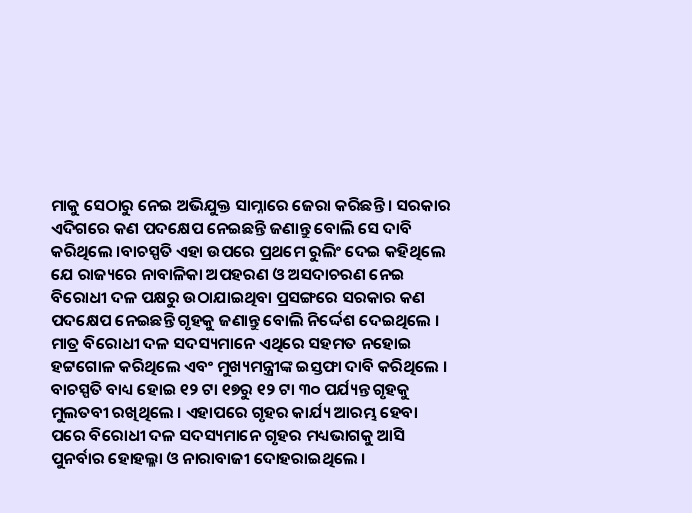ମାକୁ ସେଠାରୁ ନେଇ ଅଭିଯୁକ୍ତ ସାମ୍ନାରେ ଜେରା କରିଛନ୍ତି । ସରକାର ଏଦିଗରେ କଣ ପଦକ୍ଷେପ ନେଇଛନ୍ତି ଜଣାନ୍ତୁ ବୋଲି ସେ ଦାବି କରିଥିଲେ ।ବାଚସ୍ପତି ଏହା ଉପରେ ପ୍ରଥମେ ରୁଲିଂ ଦେଇ କହିଥିଲେ ଯେ ରାଜ୍ୟରେ ନାବାଳିକା ଅପହରଣ ଓ ଅସଦାଚରଣ ନେଇ ବିରୋଧୀ ଦଳ ପକ୍ଷରୁ ଉଠାଯାଇଥିବା ପ୍ରସଙ୍ଗରେ ସରକାର କଣ ପଦକ୍ଷେପ ନେଇଛନ୍ତି ଗୃହକୁ ଜଣାନ୍ତୁ ବୋଲି ନିର୍ଦ୍ଦେଶ ଦେଇଥିଲେ । ମାତ୍ର ବିରୋଧୀ ଦଳ ସଦସ୍ୟମାନେ ଏଥିରେ ସହମତ ନହୋଇ ହଟ୍ଟଗୋଳ କରିଥିଲେ ଏବଂ ମୁଖ୍ୟମନ୍ତ୍ରୀଙ୍କ ଇସ୍ତଫା ଦାବି କରିଥିଲେ । ବାଚସ୍ପତି ବାଧ୍ୟ ହୋଇ ୧୨ ଟା ୧୭ରୁ ୧୨ ଟା ୩୦ ପର୍ଯ୍ୟନ୍ତ ଗୃହକୁ ମୁଲତବୀ ରଖିଥିଲେ । ଏହାପରେ ଗୃହର କାର୍ଯ୍ୟ ଆରମ୍ଭ ହେବା ପରେ ବିରୋଧୀ ଦଳ ସଦସ୍ୟମାନେ ଗୃହର ମଧ୍ୟଭାଗକୁ ଆସି ପୁନର୍ବାର ହୋହଲ୍ଳା ଓ ନାରାବାଜୀ ଦୋହରାଇଥିଲେ ।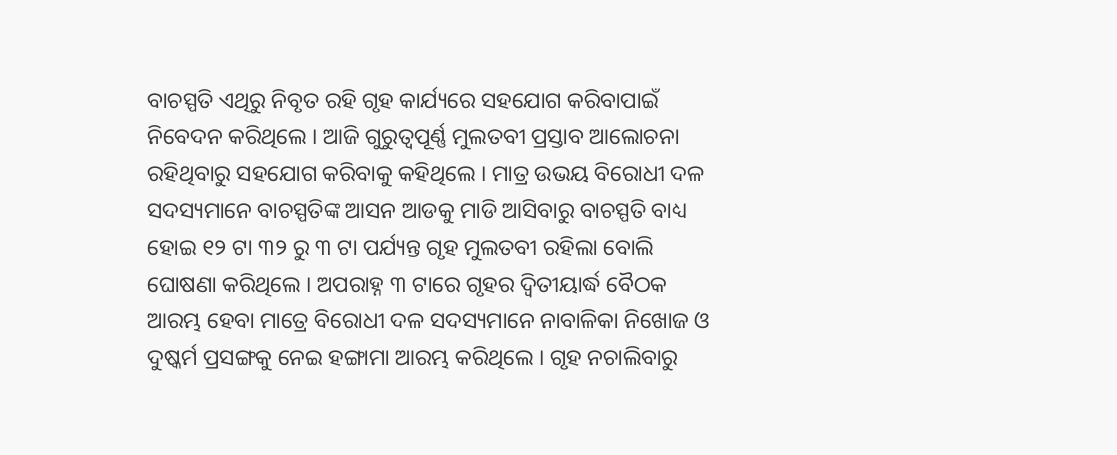ବାଚସ୍ପତି ଏଥିରୁ ନିବୃତ ରହି ଗୃହ କାର୍ଯ୍ୟରେ ସହଯୋଗ କରିବାପାଇଁ ନିବେଦନ କରିଥିଲେ । ଆଜି ଗୁରୁତ୍ୱପୂର୍ଣ୍ଣ ମୁଲତବୀ ପ୍ରସ୍ତାବ ଆଲୋଚନା ରହିଥିବାରୁ ସହଯୋଗ କରିବାକୁ କହିଥିଲେ । ମାତ୍ର ଉଭୟ ବିରୋଧୀ ଦଳ ସଦସ୍ୟମାନେ ବାଚସ୍ପତିଙ୍କ ଆସନ ଆଡକୁ ମାଡି ଆସିବାରୁ ବାଚସ୍ପତି ବାଧ୍ୟ ହୋଇ ୧୨ ଟା ୩୨ ରୁ ୩ ଟା ପର୍ଯ୍ୟନ୍ତ ଗୃହ ମୁଲତବୀ ରହିଲା ବୋଲି ଘୋଷଣା କରିଥିଲେ । ଅପରାହ୍ନ ୩ ଟାରେ ଗୃହର ଦ୍ୱିତୀୟାର୍ଦ୍ଧ ବୈଠକ ଆରମ୍ଭ ହେବା ମାତ୍ରେ ବିରୋଧୀ ଦଳ ସଦସ୍ୟମାନେ ନାବାଳିକା ନିଖୋଜ ଓ ଦୁଷ୍କର୍ମ ପ୍ରସଙ୍ଗକୁ ନେଇ ହଙ୍ଗାମା ଆରମ୍ଭ କରିଥିଲେ । ଗୃହ ନଚାଲିବାରୁ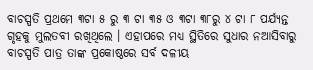ବାଚସ୍ପତି ପ୍ରଥମେ ୩ଟା ୫ ରୁ ୩ ଟା ୩୫ ଓ ୩ଟା ୩୮ରୁ ୪ ଟା ୮ ପର୍ଯ୍ୟନ୍ତ ଗୃହକୁ ମୁଲତବୀ ରଖିଥିଲେ । ଏହାପରେ ମଧ୍ୟ ସ୍ଥିତିରେ ସୁଧାର ନଆସିବାରୁ ବାଚସ୍ପତି ପାତ୍ର ତାଙ୍କ ପ୍ରକୋଷ୍ଠରେ ସର୍ବ ଦଳୀୟ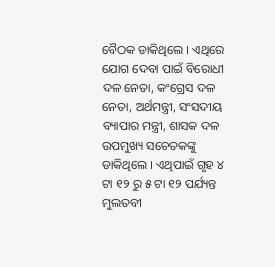ବୈଠକ ଡାକିଥିଲେ । ଏଥିରେ ଯୋଗ ଦେବା ପାଇଁ ବିରୋଧୀ ଦଳ ନେତା, କଂଗ୍ରେସ ଦଳ ନେତା, ଅର୍ଥମନ୍ତ୍ରୀ, ସଂସଦୀୟ ବ୍ୟାପାର ମନ୍ତ୍ରୀ, ଶାସକ ଦଳ ଉପମୁଖ୍ୟ ସଚେତକଙ୍କୁ ଡାକିଥିଲେ । ଏଥିପାଇଁ ଗୃହ ୪ ଟା ୧୨ ରୁ ୫ ଟା ୧୨ ପର୍ଯ୍ୟନ୍ତ ମୁଲତବୀ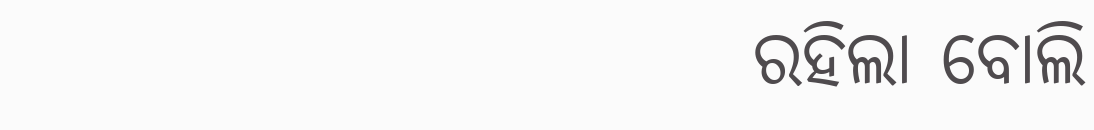ରହିଲା ବୋଲି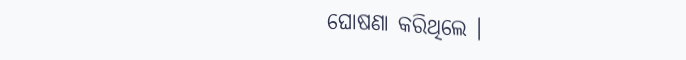ଘୋଷଣା କରିଥିଲେ ।